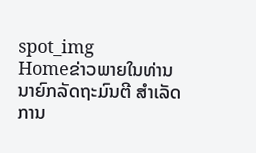spot_img
Homeຂ່າວພາຍໃນທ່ານ ນາຍົກລັດຖະມົນຕີ ສຳເລັດການ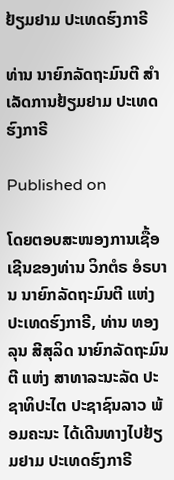ຢ້ຽມຢາມ ປະເທດຮົງກາຣີ

ທ່ານ ນາຍົກລັດຖະມົນຕີ ສຳເລັດການຢ້ຽມຢາມ ປະເທດຮົງກາຣີ

Published on

ໂດຍຕອບສະໜອງການເຊື້ອເຊີນຂອງທ່ານ ວິກຕໍຣ ອໍຣບານ ນາຍົກລັດຖະມົນຕີ ແຫ່ງ ປະເທດຮົງກາຣີ, ທ່ານ ທອງລຸນ ສີສຸລິດ ນາຍົກລັດຖະມົນຕີ ແຫ່ງ ສາທາລະນະລັດ ປະຊາທິປະໄຕ ປະຊາຊົນລາວ ພ້ອມຄະນະ ໄດ້ເດີນທາງໄປຢ້ຽມຢາມ ປະເທດຮົງກາຣີ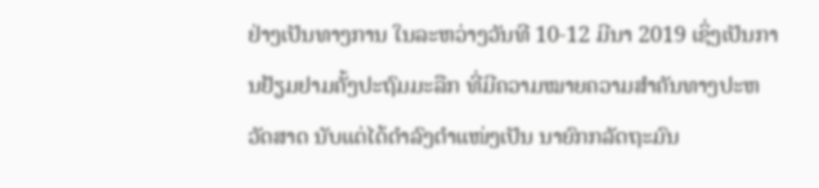ຢ່າງເປັນທາງການ ໃນລະຫວ່າງວັນທີ 10-12 ມີນາ 2019 ເຊິ່ງເປັນການຢ້ຽມຢາມຄັ້ງປະຖົມມະລືກ ທີ່ມີຄວາມໝາຍຄວາມສຳຄັນທາງປະຫວັດສາດ ນັບແຕ່ໄດ້ດໍາລົງຕໍາແໜ່ງເປັນ ນາຍົກກລັດຖະມົນ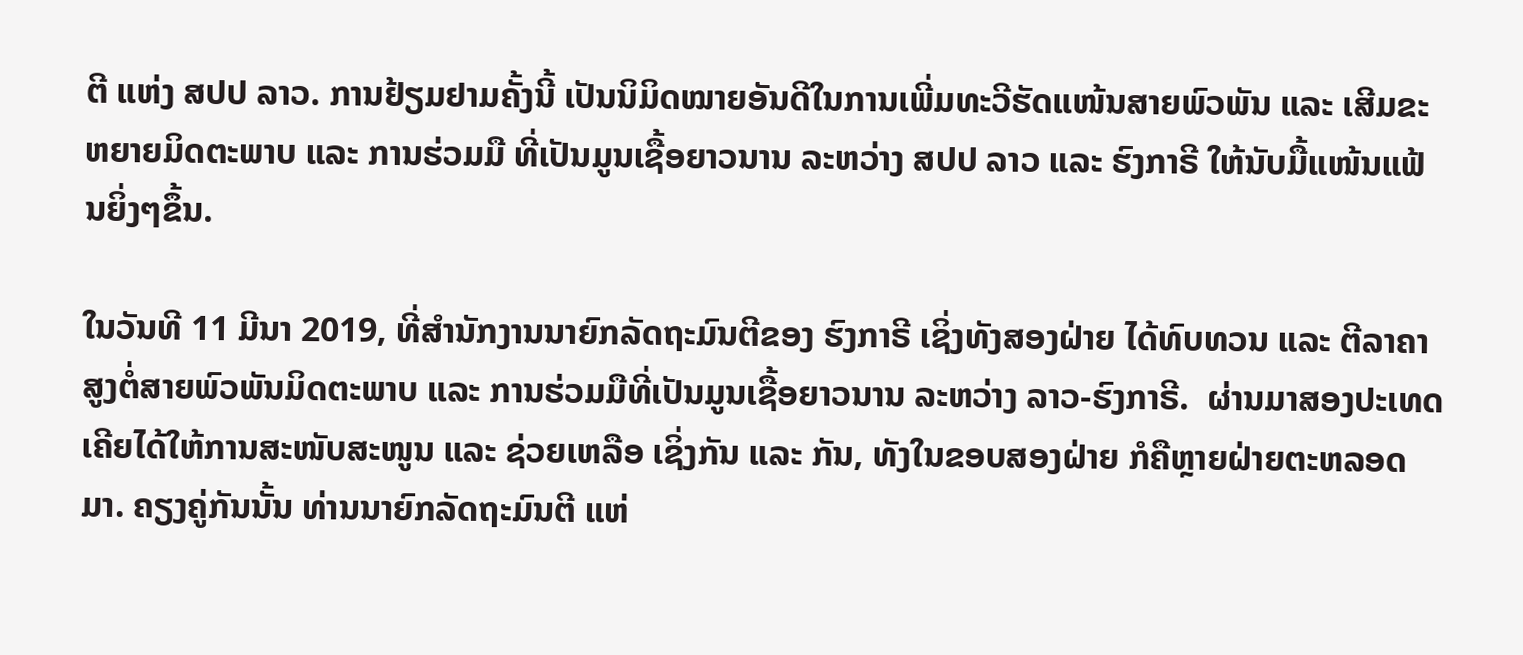ຕີ ແຫ່ງ ສປປ ລາວ. ການຢ້ຽມຢາມຄັ້ງນີ້ ເປັນນິມິດໝາຍອັນດີໃນການເພີ່ມທະວີຮັດແໜ້ນສາຍພົວພັນ ແລະ ເສີມຂະຫຍາຍມິດຕະພາບ ແລະ ການຮ່ວມມື ທີ່ເປັນມູນເຊື້ອຍາວນານ ລະຫວ່າງ ສປປ ລາວ ແລະ ຮົງກາຣີ ໃຫ້ນັບມື້ແໜ້ນແຟ້ນຍິ່ງໆຂຶ້ນ.

ໃນວັນທີ 11 ມີນາ 2019, ທີ່ສໍານັກງານນາຍົກລັດຖະມົນຕີຂອງ ຮົງກາຣີ ເຊິ່ງທັງສອງຝ່າຍ ໄດ້ທົບທວນ ແລະ ຕີລາຄາສູງຕໍ່ສາຍພົວພັນມິດຕະພາບ ແລະ ການຮ່ວມມືທີ່ເປັນມູນເຊື້ອຍາວນານ ລະຫວ່າງ ລາວ-ຮົງກາຣີ.  ຜ່ານມາສອງປະເທດ ເຄີຍໄດ້ໃຫ້ການສະໜັບສະໜູນ ແລະ ຊ່ວຍເຫລືອ ເຊິ່ງກັນ ແລະ ກັນ, ທັງໃນຂອບສອງຝ່າຍ ກໍຄືຫຼາຍຝ່າຍຕະຫລອດມາ. ຄຽງຄູ່ກັນນັ້ນ ທ່ານນາຍົກລັດຖະມົນຕີ ແຫ່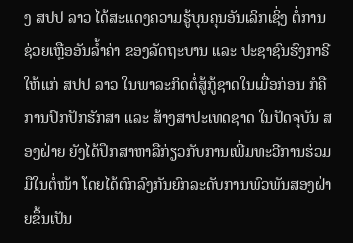ງ ສປປ ລາວ ໄດ້ສະແດງຄວາມຮູ້ບຸນຄຸນອັນເລິກເຊິ່ງ ຕໍ່ການຊ່ວຍເຫຼືອອັນລໍ້າຄ່າ ຂອງລັດຖະບານ ແລະ ປະຊາຊົນຮົງກາຣີ ໃຫ້ແກ່ ສປປ ລາວ ໃນພາລະກິດຕໍ່ສູ້ກູ້ຊາດໃນເມື່ອກ່ອນ ກໍຄື ການປົກປັກຮັກສາ ແລະ ສ້າງສາປະເທດຊາດ ໃນປັດຈຸບັນ ສອງຝ່າຍ ຍັງໄດ້ປຶກສາຫາລືກ່ຽວກັບການເພີ່ມທະວີການຮ່ວມມືໃນຕໍ່ໜ້າ ໂດຍໄດ້ຕົກລົງກັນຍົກລະດັບການພົວພັນສອງຝ່າຍຂຶ້ນເປັນ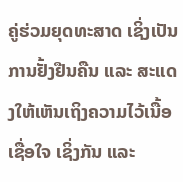ຄູ່ຮ່ວມຍຸດທະສາດ ເຊິ່ງເປັນການຢັ້ງຢືນຄືນ ແລະ ສະແດງໃຫ້ເຫັນເຖິງຄວາມໄວ້ເນື້ອເຊື່ອໃຈ ເຊິ່ງກັນ ແລະ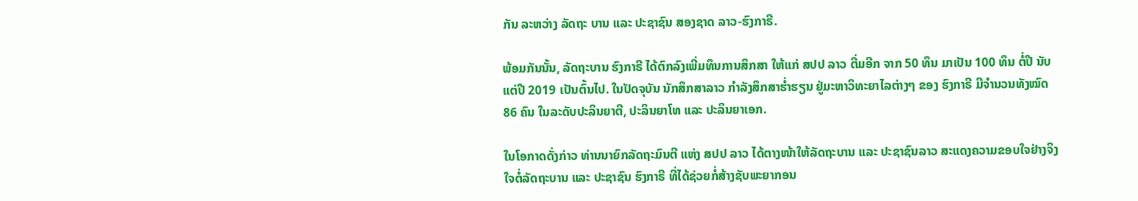ກັນ ລະຫວ່າງ ລັດຖະ ບານ ແລະ ປະຊາຊົນ ສອງຊາດ ລາວ-ຮົງກາຣີ.

ພ້ອມກັນນັ້ນ, ລັດຖະບານ ຮົງກາຣີ ໄດ້ຕົກລົງເພີ່ມທຶນການສຶກສາ ໃຫ້ແກ່ ສປປ ລາວ ຕື່ມອີກ ຈາກ 50 ທຶນ ມາເປັນ 100 ທຶນ ຕໍ່ປີ ນັບແຕ່ປີ 2019 ເປັນຕົ້ນໄປ. ໃນປັດຈຸບັນ ນັກສຶກສາລາວ ກໍາລັງສຶກສາຮໍ່າຮຽນ ຢູ່ມະຫາວິທະຍາໄລຕ່າງໆ ຂອງ ຮົງກາຣີ ມີຈໍານວນທັງໝົດ 86 ຄົນ ໃນລະດັບປະລິນຍາຕີ, ປະລິນຍາໂທ ແລະ ປະລິນຍາເອກ.

ໃນໂອກາດດັ່ງກ່າວ ທ່ານນາຍົກລັດຖະມົນຕີ ແຫ່ງ ສປປ ລາວ ໄດ້ຕາງໜ້າໃຫ້ລັດຖະບານ ແລະ ປະຊາຊົນລາວ ສະແດງຄວາມຂອບໃຈຢ່າງຈິງໃຈຕໍ່ລັດຖະບານ ແລະ ປະຊາຊົນ ຮົງກາຣີ ທີ່ໄດ້ຊ່ວຍກໍ່ສ້າງຊັບພະຍາກອນ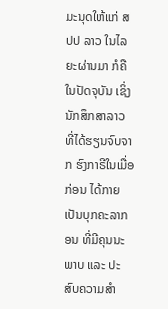ມະນຸດໃຫ້ແກ່ ສປປ ລາວ ໃນໄລຍະຜ່ານມາ ກໍຄືໃນປັດຈຸບັນ ເຊິ່ງນັກສຶກສາລາວ ທີ່ໄດ້ຮຽນຈົບຈາກ ຮົງກາຣີໃນເມື່ອກ່ອນ ໄດ້ກາຍເປັນບຸກຄະລາກອນ ທີ່ມີຄຸນນະພາບ ແລະ ປະສົບຄວາມສຳ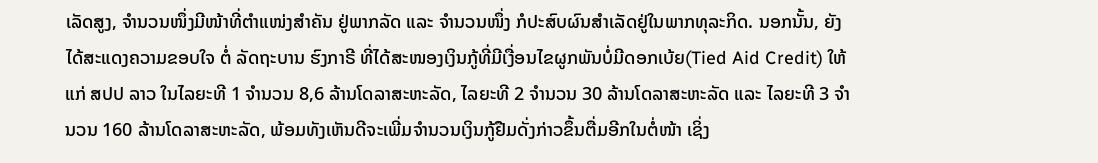ເລັດສູງ, ຈຳນວນໜຶ່ງມີໜ້າທີ່ຕຳແໜ່ງສຳຄັນ ຢູ່ພາກລັດ ແລະ ຈຳນວນໜຶ່ງ ກໍປະສົບຜົນສຳເລັດຢູ່ໃນພາກທຸລະກິດ. ນອກນັ້ນ, ຍັງໄດ້ສະແດງຄວາມຂອບໃຈ ຕໍ່ ລັດຖະບານ ຮົງກາຣີ ທີ່ໄດ້ສະໜອງເງິນກູ້ທີ່ມີເງື່ອນໄຂຜູກພັນບໍ່ມີດອກເບ້ຍ(Tied Aid Credit) ໃຫ້ແກ່ ສປປ ລາວ ໃນໄລຍະທີ 1 ຈຳນວນ 8,6 ລ້ານໂດລາສະຫະລັດ, ໄລຍະທີ 2 ຈຳນວນ 30 ລ້ານໂດລາສະຫະລັດ ແລະ ໄລຍະທີ 3 ຈຳນວນ 160 ລ້ານໂດລາສະຫະລັດ, ພ້ອມທັງເຫັນດີຈະເພີ່ມຈໍານວນເງິນກູ້ຢືມດັ່ງກ່າວຂຶ້ນຕື່ມອີກໃນຕໍ່ໜ້າ ເຊິ່ງ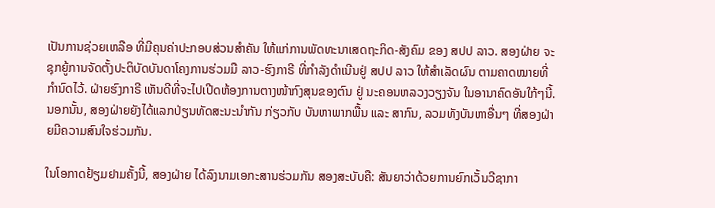ເປັນການຊ່ວຍເຫລືອ ທີ່ມີຄຸນຄ່າປະກອບສ່ວນສຳຄັນ ໃຫ້ແກ່ການພັດທະນາເສດຖະກິດ-ສັງຄົມ ຂອງ ສປປ ລາວ. ສອງຝ່າຍ ຈະຊຸກຍູ້ການຈັດຕັ້ງປະຕິບັດບັນດາໂຄງການຮ່ວມມື ລາວ-ຮົງກາຣີ ທີ່ກໍາລັງດໍາເນີນຢູ່ ສປປ ລາວ ໃຫ້ສຳເລັດຜົນ ຕາມຄາດໝາຍທີ່ກຳນົດໄວ້. ຝ່າຍຮົງກາຣີ ເຫັນດີທີ່ຈະໄປເປີດຫ້ອງການຕາງໜ້າກົງສຸນຂອງຕົນ ຢູ່ ນະຄອນຫລວງວຽງຈັນ ໃນອານາຄົດອັນໃກ້ໆນີ້. ນອກນັ້ນ, ສອງຝ່າຍຍັງໄດ້ແລກປ່ຽນທັດສະນະນໍາກັນ ກ່ຽວກັບ ບັນຫາພາກພື້ນ ແລະ ສາກົນ, ລວມທັງບັນຫາອື່ນໆ ທີ່ສອງຝ່າຍມີຄວາມສົນໃຈຮ່ວມກັນ.

ໃນໂອກາດຢ້ຽມຢາມຄັ້ງນີ້, ສອງຝ່າຍ ໄດ້ລົງນາມເອກະສານຮ່ວມກັນ ສອງສະບັບຄື: ສັນຍາວ່າດ້ວຍການຍົກເວັ້ນວີຊາກາ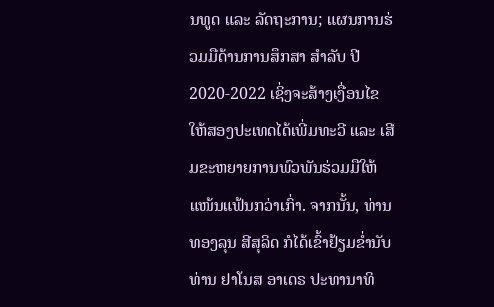ນທູດ ແລະ ລັດຖະການ; ແຜນການຮ່ວມມືດ້ານການສຶກສາ ສຳລັບ ປີ 2020-2022 ເຊິ່ງຈະສ້າງເງື່ອນໄຂໃຫ້ສອງປະເທດໄດ້ເພີ່ມທະວີ ແລະ ເສີມຂະຫຍາຍການພົວພັນຮ່ວມມືໃຫ້ແໜ້ນແຟ້ນກວ່າເກົ່າ. ຈາກນັ້ນ, ທ່ານ ທອງລຸນ ສີສຸລິດ ກໍໄດ້ເຂົ້າຢ້ຽມຂໍ່ານັບ ທ່ານ ຢາໂນສ ອາເດຣ ປະທານາທິ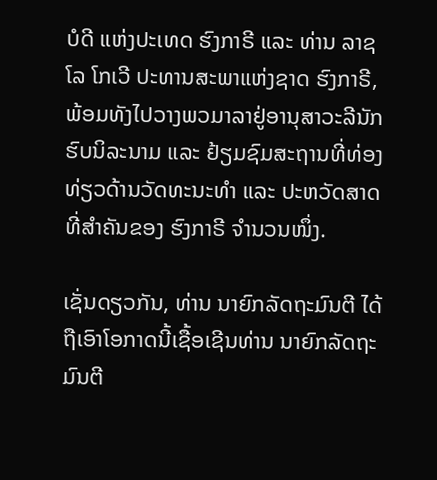ບໍດີ ແຫ່ງປະເທດ ຮົງກາຣີ ແລະ ທ່ານ ລາຊໂລ ໂກເວີ ປະທານສະພາແຫ່ງຊາດ ຮົງກາຣີ, ພ້ອມທັງໄປວາງພວມາລາຢູ່ອານຸສາວະລີນັກຮົບນິລະນາມ ແລະ ຢ້ຽມຊົມສະຖານທີ່ທ່ອງທ່ຽວດ້ານວັດທະນະທໍາ ແລະ ປະຫວັດສາດທີ່ສຳຄັນຂອງ ຮົງກາຣີ ຈໍານວນໜຶ່ງ.

ເຊັ່ນດຽວກັນ, ທ່ານ ນາຍົກລັດຖະມົນຕີ ໄດ້ຖືເອົາໂອກາດນີ້ເຊື້ອເຊີນທ່ານ ນາຍົກລັດຖະມົນຕີ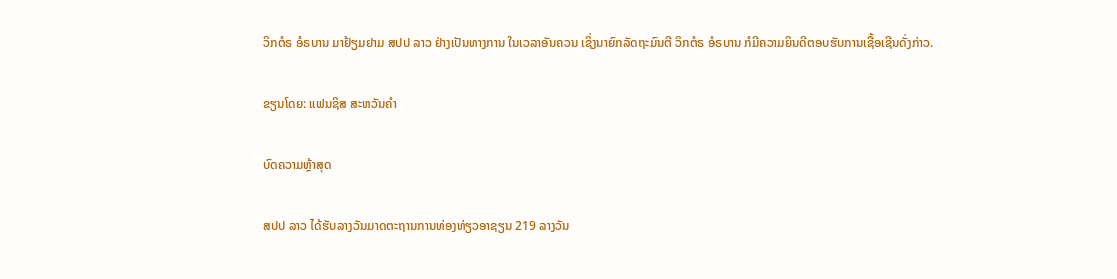ວິກຕໍຣ ອໍຣບານ ມາຢ້ຽມຢາມ ສປປ ລາວ ຢ່າງເປັນທາງການ ໃນເວລາອັນຄວນ ເຊິ່ງນາຍົກລັດຖະມົນຕີ ວິກຕໍຣ ອໍຣບານ ກໍມີຄວາມຍິນດີຕອບຮັບການເຊື້ອເຊີນດັ່ງກ່າວ.

ຂຽນໂດຍ: ແຟນຊິສ ສະຫວັນຄຳ

ບົດຄວາມຫຼ້າສຸດ

ສປປ ລາວ ໄດ້ຮັບລາງວັນມາດຕະຖານການທ່ອງທ່ຽວອາຊຽນ 219 ລາງວັນ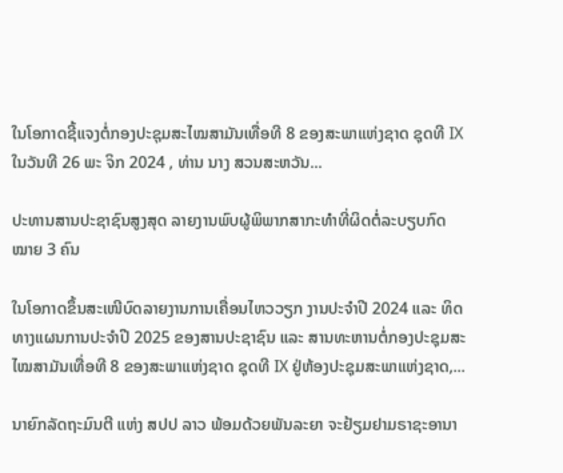ໃນໂອກາດຊີ້ແຈງຕໍ່ກອງປະຊຸມສະໄໝສາມັນເທື່ອທີ 8 ຂອງສະພາແຫ່ງຊາດ ຊຸດທີ IX ໃນວັນທີ 26 ພະ ຈິກ 2024 , ທ່ານ ນາງ ສວນສະຫວັນ...

ປະທານສານປະຊາຊົນສູງສຸດ ລາຍງານພົບຜູ້ພິພາກສາກະທຳທີ່ຜິດຕໍ່ລະບຽບກົດໝາຍ 3 ຄົນ

ໃນໂອກາດຂຶ້ນສະເໜີບົດລາຍງານການເຄື່ອນໄຫວວຽກ ງານປະຈໍາປີ 2024 ແລະ ທິດທາງແຜນການປະຈຳປີ 2025 ຂອງສານປະຊາຊົນ ແລະ ສານທະຫານຕໍ່ກອງປະຊຸມສະໄໝສາມັນເທື່ອທີ 8 ຂອງສະພາແຫ່ງຊາດ ຊຸດທີ IX ຢູ່ຫ້ອງປະຊຸມສະພາແຫ່ງຊາດ,...

ນາຍົກລັດຖະມົນຕີ ແຫ່ງ ສປປ ລາວ ພ້ອມດ້ວຍພັນລະຍາ ຈະຢ້ຽມຢາມຣາຊະອານາ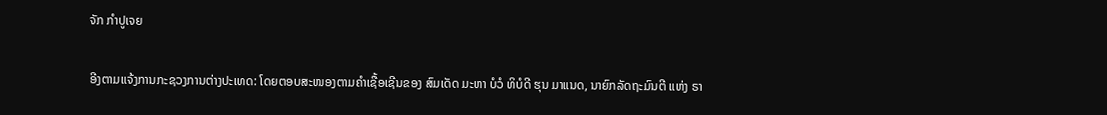ຈັກ ກຳປູເຈຍ

ອີງຕາມແຈ້ງການກະຊວງການຕ່າງປະເທດ: ໂດຍຕອບສະໜອງຕາມຄຳເຊື້ອເຊີນຂອງ ສົມເດັດ ມະຫາ ບໍວໍ ທິບໍດີ ຮຸນ ມາແນດ, ນາຍົກລັດຖະມົນຕີ ແຫ່ງ ຣາ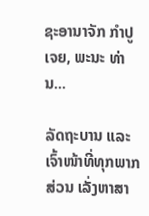ຊະອານາຈັກ ກໍາປູເຈຍ, ພະນະ ທ່ານ...

ລັດຖະບານ ແລະ ເຈົ້າໜ້າທີ່ທຸກພາກສ່ວນ ເລັ່ງຫາສາ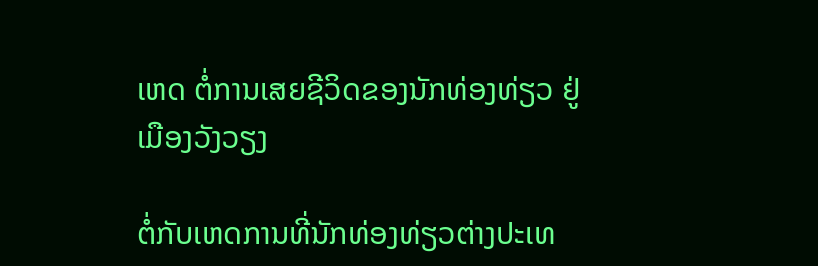ເຫດ ຕໍ່ການເສຍຊີວິດຂອງນັກທ່ອງທ່ຽວ ຢູ່ເມືອງວັງວຽງ

ຕໍ່ກັບເຫດການທີ່ນັກທ່ອງທ່ຽວຕ່າງປະເທ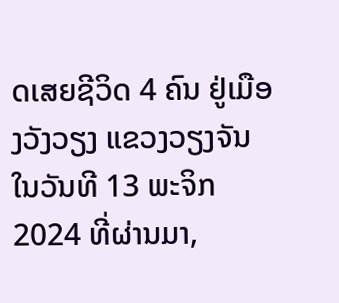ດເສຍຊີວິດ 4 ຄົນ ຢູ່ເມືອງວັງວຽງ ແຂວງວຽງຈັນ ໃນວັນທີ 13 ພະຈິກ 2024 ທີ່ຜ່ານມາ,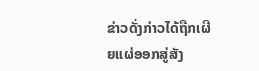ຂ່າວດັ່ງກ່າວໄດ້ຖືກເຜີຍແຜ່ອອກສູ່ສັງ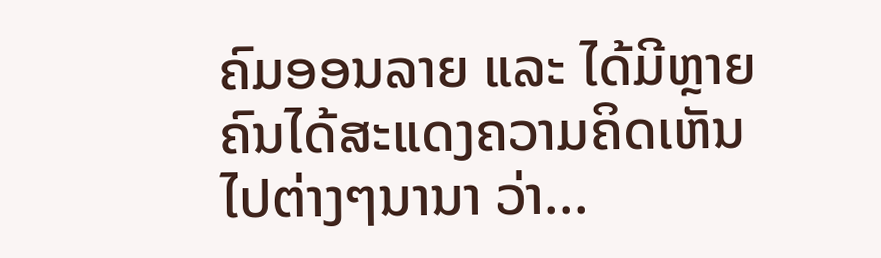ຄົມອອນລາຍ ແລະ ໄດ້ມີຫຼາຍຄົນໄດ້ສະແດງຄວາມຄິດເຫັນໄປຕ່າງໆນານາ ວ່າ...